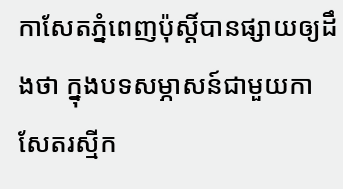កាសែតភ្នំពេញប៉ុស្តិ៍បានផ្សាយឲ្យដឹងថា ក្នុងបទសម្ភាសន៍ជាមួយកាសែតរស្មីក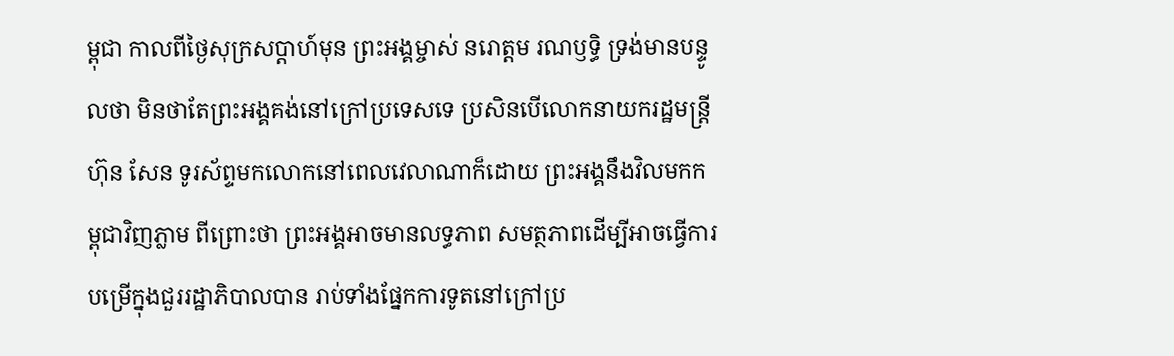ម្ពុជា កាលពីថ្ងៃសុក្រសប្តាហ៍មុន ព្រះអង្គម្ចាស់ នរោត្តម រណឫទ្ធិ ទ្រង់មានបន្ទូលថា មិនថាតែព្រះអង្គគង់នៅក្រៅប្រទេសទេ ប្រសិនបើលោកនាយករដ្ឋមន្ត្រី ហ៊ុន សែន ទូរស័ព្ទមកលោកនៅពេលវេលាណាក៏ដោយ ព្រះអង្គនឹងវិលមកកម្ពុជាវិញភ្លាម ពីព្រោះថា ព្រះអង្គអាចមានលទ្ធភាព សមត្ថភាពដើម្បីអាចធ្វើការបម្រើក្នុងជួររដ្ឋាភិបាលបាន រាប់ទាំងផ្នែកការទូតនៅក្រៅប្រ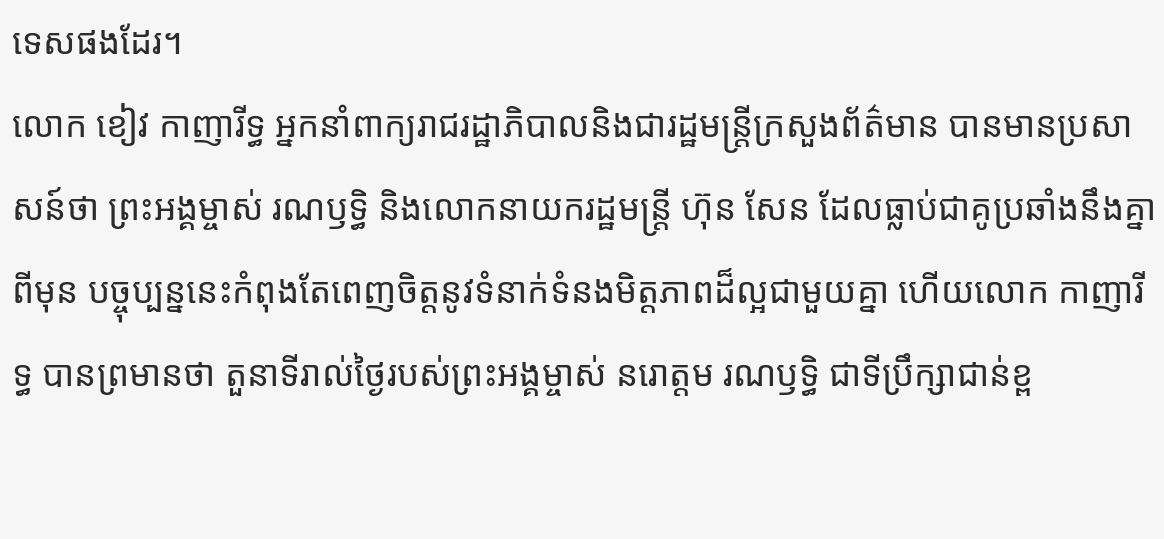ទេសផងដែរ។
លោក ខៀវ កាញារីទ្ធ អ្នកនាំពាក្យរាជរដ្ឋាភិបាលនិងជារដ្ឋមន្ត្រីក្រសួងព័ត៌មាន បានមានប្រសាសន៍ថា ព្រះអង្គម្ចាស់ រណឫទិ្ធ និងលោកនាយករដ្ឋមន្ត្រី ហ៊ុន សែន ដែលធ្លាប់ជាគូប្រឆាំងនឹងគ្នាពីមុន បច្ចុប្បន្ននេះកំពុងតែពេញចិត្តនូវទំនាក់ទំនងមិត្តភាពដ៏ល្អជាមួយគ្នា ហើយលោក កាញារីទ្ធ បានព្រមានថា តួនាទីរាល់ថ្ងៃរបស់ព្រះអង្គម្ចាស់ នរោត្តម រណឫទ្ធិ ជាទីប្រឹក្សាជាន់ខ្ព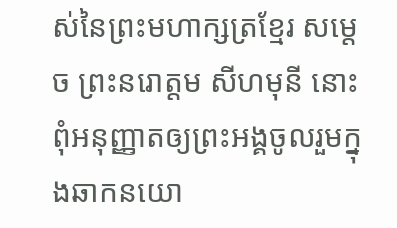ស់នៃព្រះមហាក្សត្រខ្មែរ សម្តេច ព្រះនរោត្តម សីហមុនី នោះ ពុំអនុញ្ញាតឲ្យព្រះអង្គចូលរួមក្នុងឆាកនយោ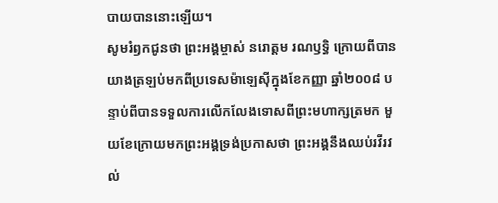បាយបាននោះឡើយ។
សូមរំឭកជូនថា ព្រះអង្គម្ចាស់ នរោត្តម រណឫទ្ធិ ក្រោយពីបានយាងត្រឡប់មកពីប្រទេសម៉ាឡេស៊ីក្នុងខែកញ្ញា ឆ្នាំ២០០៨ បន្ទាប់ពីបានទទួលការលើកលែងទោសពីព្រះមហាក្សត្រមក មួយខែក្រោយមកព្រះអង្គទ្រង់ប្រកាសថា ព្រះអង្គនឹងឈប់រវីរវល់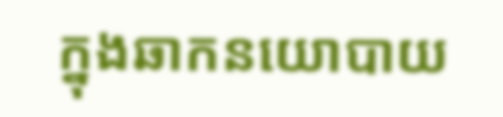ក្នុងឆាកនយោបាយ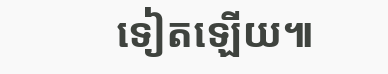ទៀតឡើយ៕